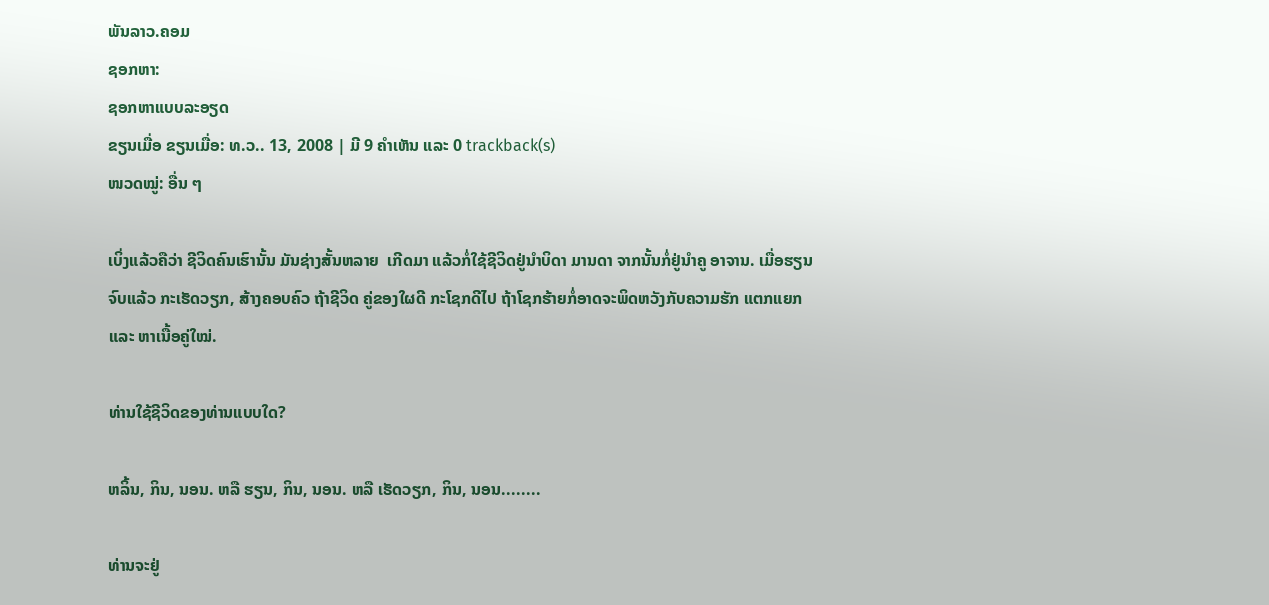ພັນລາວ.ຄອມ
ຊອກຫາ:
ຊອກຫາແບບລະອຽດ
ຂຽນເມື່ອ ຂຽນເມື່ອ: ທ.ວ.. 13, 2008 | ມີ 9 ຄຳເຫັນ ແລະ 0 trackback(s)
ໜວດໝູ່: ອື່ນ ໆ

ເບິ່ງແລ້ວຄືວ່າ ຊີວິດຄົນເຮົານັ້ນ ມັນຊ່າງສັ້ນຫລາຍ  ເກີດມາ ແລ້ວກໍ່ໃຊ້ຊີວິດຢູ່ນຳບິດາ ມານດາ ຈາກນັ້ນກໍ່ຢູ່ນຳຄູ ອາຈານ. ເມື່ອຮຽນຈົບແລ້ວ ກະເຮັດວຽກ, ສ້າງຄອບຄົວ ຖ້າຊີວິດ ຄູ່ຂອງໃຜດີ ກະໂຊກດີໄປ ຖ້າໂຊກຮ້າຍກໍ່ອາດຈະພິດຫວັງກັບຄວາມຮັກ ແຕກແຍກ ແລະ ຫາເນື້ອຄູ່ໃໝ່.

ທ່ານໃຊ້ຊີວິດຂອງທ່ານແບບໃດ?

ຫລິ້ນ, ກິນ, ນອນ. ຫລື ຮຽນ, ກິນ, ນອນ. ຫລື ເຮັດວຽກ, ກິນ, ນອນ........

ທ່ານຈະຢູ່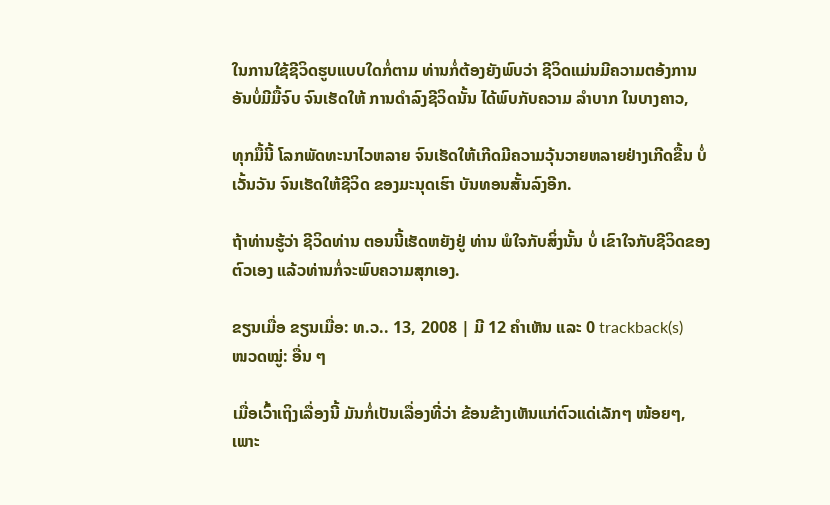ໃນການໃຊ້ຊີວິດຮູບແບບໃດກໍ່ຕາມ ທ່ານກໍ່ຕ້ອງຍັງພົບວ່າ ຊີວິດແມ່ນມີຄວາມຕອ້ງການອັນບໍ່ມີມື້ຈົບ ຈົນເຮັດໃຫ້ ການດຳລົງຊີວິດນັ້ນ ໄດ້ພົບກັບຄວາມ ລຳບາກ ໃນບາງຄາວ,

ທຸກມື້ນີ້ ໂລກພັດທະນາໄວຫລາຍ ຈົນເຮັດໃຫ້ເກີດມີຄວາມວຸ້ນວາຍຫລາຍຢ່າງເກີດຂື້ນ ບໍ່ເວັ້ນວັນ ຈົນເຮັດໃຫ້ຊີວິດ ຂອງມະນຸດເຮົາ ບັນທອນສັ້ນລົງອີກ.

ຖ້າທ່ານຮູ້ວ່າ ຊີວິດທ່ານ ຕອນນີ້ເຮັດຫຍັງຢູ່ ທ່ານ ພໍໃຈກັບສິ່ງນັ້ນ ບໍ່ ເຂົາໃຈກັບຊີວິດຂອງຕົວເອງ ແລ້ວທ່ານກໍ່ຈະພົບຄວາມສຸກເອງ.

ຂຽນເມື່ອ ຂຽນເມື່ອ: ທ.ວ.. 13, 2008 | ມີ 12 ຄຳເຫັນ ແລະ 0 trackback(s)
ໜວດໝູ່: ອື່ນ ໆ

ເມື່ອເວົ້າເຖິງເລື່ອງນີ້ ມັນກໍ່ເປັນເລື່ອງທີ່ວ່າ ຂ້ອນຂ້າງເຫັນແກ່ຕົວແດ່ເລັກໆ ໜ້ອຍໆ, ເພາະ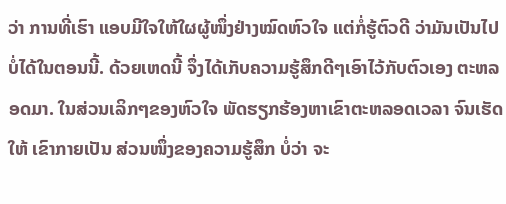ວ່າ ການທີ່ເຮົາ ແອບມີໃຈໃຫ້ໃຜຜູ້ໜຶ່ງຢ່າງໝົດຫົວໃຈ ແຕ່ກໍ່ຮູ້ຕົວດີ ວ່າມັນເປັນໄປບໍ່ໄດ້ໃນຕອນນີ້. ດ້ວຍເຫດນີ້ ຈຶ່ງໄດ້ເກັບຄວາມຮູ້ສຶກດີໆເອົາໄວ້ກັບຕົວເອງ ຕະຫລອດມາ. ໃນສ່ວນເລິກໆຂອງຫົວໃຈ ພັດຮຽກຮ້ອງຫາເຂົາຕະຫລອດເວລາ ຈົນເຮັດໃຫ້ ເຂົາກາຍເປັນ ສ່ວນໜຶ່ງຂອງຄວາມຮູ້ສຶກ ບໍ່ວ່າ ຈະ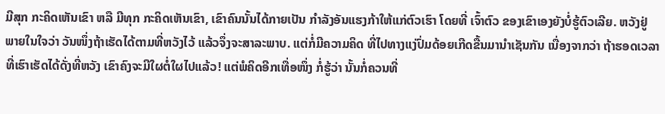ມີສຸກ ກະຄິດເຫັນເຂົາ ຫລື ມີທຸກ ກະຄິດເຫັນເຂົາ, ເຂົາຄົນນັ້ນໄດ້ກາຍເປັນ ກຳລັງອັນແຮງກ້າໃຫ້ແກ່ຕົວເຮົາ ໂດຍທີ່ ເຈົ້າຕົວ ຂອງເຂົາເອງຍັງບໍ່ຮູ້ຕົວເລີຍ. ຫວັງຢູ່ພາຍໃນໃຈວ່າ ວັນໜຶ່ງຖ້າເຮັດໄດ້ຕາມທີ່ຫວັງໄວ້ ແລ້ວຈຶ່ງຈະສາລະພາບ. ແຕ່ກໍ່ມີຄວາມຄິດ ທີ່ໄປທາງແງ່ປົ່ມດ້ອຍເກີດຂື້ນມານຳເຊັນກັນ ເນື່ອງຈາກວ່າ ຖ້າຮອດເວລາທີ່ເຮົາເຮັດໄດ້ດັ່ງທີ່ຫວັງ ເຂົາຄົງຈະມີໃຜຕໍ່ໃຜໄປແລ້ວ! ແຕ່ພໍຄິດອີກເທື່ອໜຶ່ງ ກໍ່ຮູ້ວ່າ ນັ້ນກໍ່ຄວນທີ່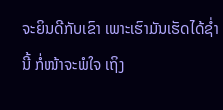ຈະຍິນດີກັບເຂົາ ເພາະເຮົາມັນເຮັດໄດ້ຊ່ຳນີ້ ກໍ່ໜ້າຈະພໍໃຈ ເຖິງ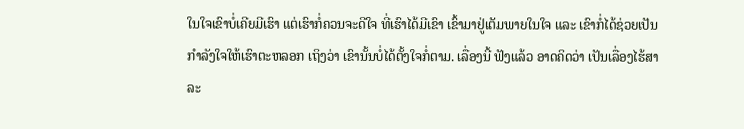ໃນໃຈເຂົາບໍ່ເຄີຍມີເຮົາ ແຕ່ເຮົາກໍ່ຄວນຈະດີໃຈ ທີ່ເຮົາໄດ້ມີເຂົາ ເຂົ້າມາຢູ່ເຕັມພາຍໃນໃຈ ແລະ ເຂົາກໍ່ໄດ້ຊ່ວຍເປັນກຳລັງໃຈໃຫ້ເຮົາຕະຫລອກ ເຖິງວ່າ ເຂົານັ້ນບໍ່ໄດ້ຕັ້ງໃຈກໍ່ຕາມ. ເລື່ອງນີ້ ຟັງແລ້ວ ອາດຄິດວ່າ ເປັນເລື່ອງໄຮ້ສາລະ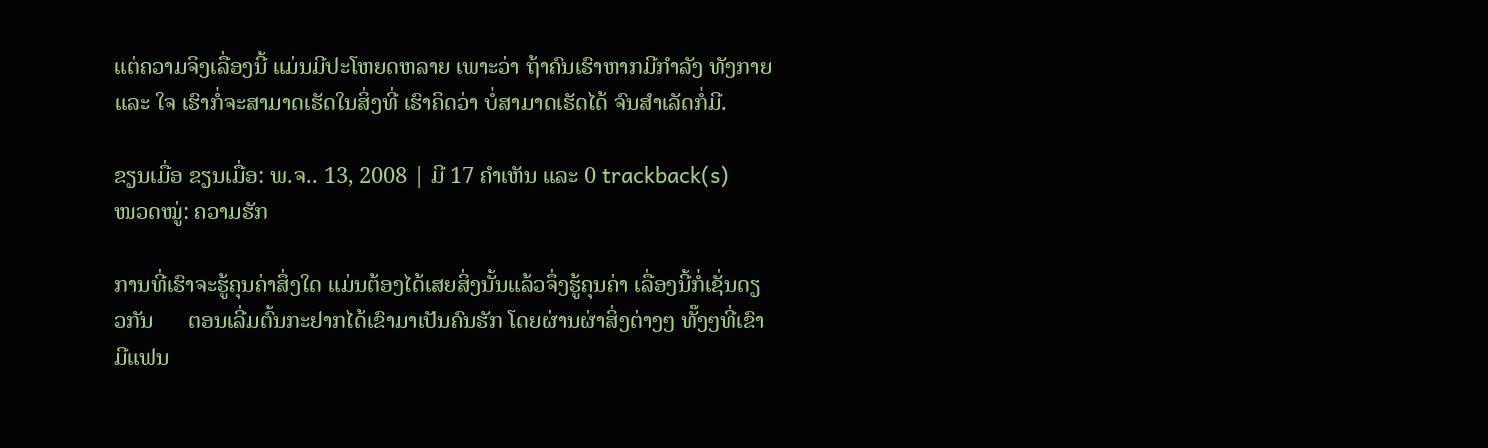ແຕ່ຄວາມຈິງເລື່ອງນີ້ ແມ່ນມີປະໂຫຍດຫລາຍ ເພາະວ່າ ຖ້າຄົນເຮົາຫາກມີກຳລັງ ທັງກາຍ ແລະ ໃຈ ເຮົາກໍ່ຈະສາມາດເຮັດໃນສິ່ງທີ່ ເຮົາຄິດວ່າ ບໍ່ສາມາດເຮັດໄດ້ ຈົນສຳເລັດກໍ່ມີ.

ຂຽນເມື່ອ ຂຽນເມື່ອ: ພ.ຈ.. 13, 2008 | ມີ 17 ຄຳເຫັນ ແລະ 0 trackback(s)
ໜວດໝູ່: ຄວາມຮັກ

ການທີ່ເຮົາຈະຮູ້ຄຸນຄ່າສຶ່ງໃດ ແມ່ນຕ້ອງໄດ້ເສຍສິ່ງນັ້ນແລ້ວຈຶ່ງຮູ້ຄຸນຄ່າ ເລື່ອງນີ້ກໍ່ເຊັ່ນດຽວກັນ      ຕອນເລີ່ມຕົ້ນກະຢາກໄດ້ເຂົາມາເປັນຄົນຮັກ ໂດຍຜ່ານຜ່າສິ່ງຕ່າງໆ ທັ໊ງໆທີ່ເຂົາມີແຟນ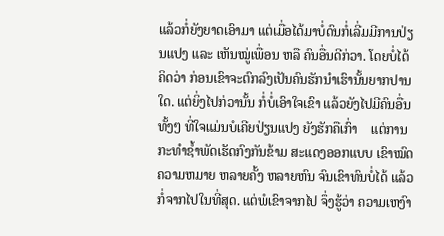ແລ້ວກໍ່ຍັງຍາດເອົາມາ ແຕ່ເມື່ອໄດ້ມາບໍ່ດົນກໍ່ເລີ່ມມີການປ່ຽນແປງ ແລະ ເຫັນໝູ່ເພື່ອນ ຫລື ຄົນອື່ນດີກ່ວາ. ໂດຍບໍ່ໄດ້ຄິດວ່າ ກ່ອນເຂົາຈະຕົກລົງເປັນຄົນຮັກນຳເຮົານັ້ນຍາກປານໃດ. ແຕ່ຍິ່ງໄປກ່ວານັ້ນ ກໍ່ບໍ່ເອົາໃຈເຂົາ ແລ້ວຍັງໄປມີຄົນອື່ນທັ້ງໆ ທີ່ໃຈແມ່ນບໍເຄີຍປ່ຽນແປງ ຍັງຮັກຄືເກົ່າ    ແຕ່ການກະທຳຊ້ຳພັດເຮັດກົງກັນຂ້າມ ສະແດງອອກແບບ ເຂົາໝົດຄວາມຫມາຍ ຫລາຍຄັ້ງ ຫລາຍຫົນ ຈົນເຂົາທົນບໍ່ໄດ້ ແລ້ວກໍ່ຈາກໄປໃນທີ່ສຸດ. ແຕ່ພໍເຂົາຈາກໄປ ຈຶ່ງຮູ້ວ່າ ຄວາມເຫງົາ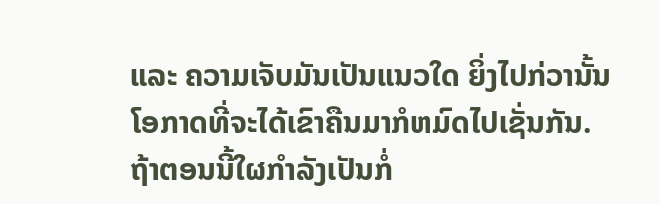ແລະ ຄວາມເຈັບມັນເປັນແນວໃດ ຍິ່ງໄປກ່ວານັ້ນ ໂອກາດທີ່ຈະໄດ້ເຂົາຄືນມາກໍຫມົດໄປເຊັ່ນກັນ. ຖ້າຕອນນີ້ໃຜກຳລັງເປັນກໍ່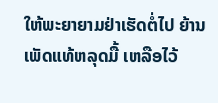ໃຫ້ພະຍາຍາມຢ່າເຮັດຕໍ່ໄປ ຍ້ານເພັດແທ້ຫລຸດມື້ ເຫລືອໄວ້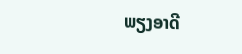ພຽງອາດີ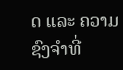ດ ແລະ ຄວາມຊົງຈຳທີ່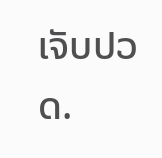ເຈັບປວດ.